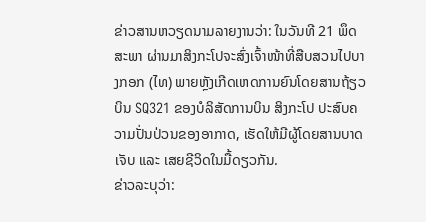ຂ່າວສານຫວຽດນາມລາຍງານວ່າ: ໃນວັນທີ 21 ພຶດສະພາ ຜ່ານມາສິງກະໂປຈະສົ່ງເຈົ້າໜ້າທີ່ສືບສວນໄປບາງກອກ (ໄທ) ພາຍຫຼັງເກີດເຫດການຍົນໂດຍສານຖ້ຽວບິນ SQ321 ຂອງບໍລິສັດການບິນ ສິງກະໂປ ປະສົບຄວາມປັ່ນປ່ວນຂອງອາກາດ, ເຮັດໃຫ້ມີຜູ້ໂດຍສານບາດເຈັບ ແລະ ເສຍຊີວິດໃນມື້ດຽວກັນ.
ຂ່າວລະບຸວ່າ: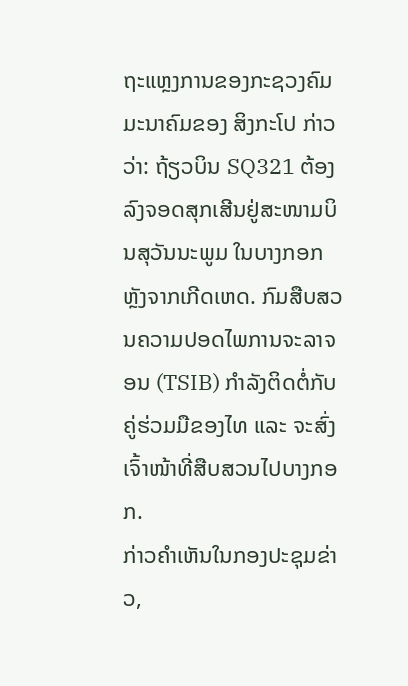ຖະແຫຼງການຂອງກະຊວງຄົມມະນາຄົມຂອງ ສິງກະໂປ ກ່າວວ່າ: ຖ້ຽວບິນ SQ321 ຕ້ອງລົງຈອດສຸກເສີນຢູ່ສະໜາມບິນສຸວັນນະພູມ ໃນບາງກອກ ຫຼັງຈາກເກີດເຫດ. ກົມສືບສວນຄວາມປອດໄພການຈະລາຈອນ (TSIB) ກໍາລັງຕິດຕໍ່ກັບຄູ່ຮ່ວມມືຂອງໄທ ແລະ ຈະສົ່ງເຈົ້າໜ້າທີ່ສືບສວນໄປບາງກອກ.
ກ່າວຄຳເຫັນໃນກອງປະຊຸມຂ່າວ,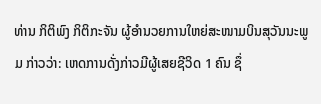ທ່ານ ກິຕິພົງ ກິຕິກະຈັນ ຜູ້ອຳນວຍການໃຫຍ່ສະໜາມບິນສຸວັນນະພູມ ກ່າວວ່າ: ເຫດການດັ່ງກ່າວມີຜູ້ເສຍຊີວິດ 1 ຄົນ ຊຶ່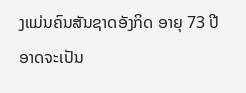ງແມ່ນຄົນສັນຊາດອັງກິດ ອາຍຸ 73 ປີ ອາດຈະເປັນ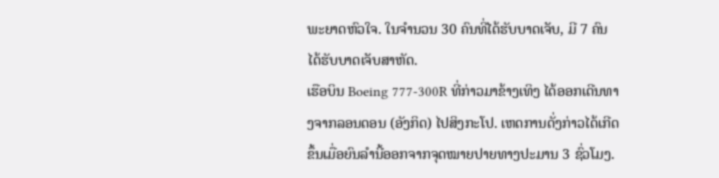ພະຍາດຫົວໃຈ. ໃນຈຳນວນ 30 ຄົນທີ່ໄດ້ຮັບບາດເຈັບ, ມີ 7 ຄົນໄດ້ຮັບບາດເຈັບສາຫັດ.
ເຮືອບິນ Boeing 777-300R ທີ່ກ່າວມາຂ້າງເທິງ ໄດ້ອອກເດີນທາງຈາກລອນດອນ (ອັງກິດ) ໄປສິງກະໂປ. ເຫດການດັ່ງກ່າວໄດ້ເກີດຂຶ້ນເມື່ອຍົນລຳນີ້ອອກຈາກຈຸດໝາຍປາຍທາງປະມານ 3 ຊົ່ວໂມງ.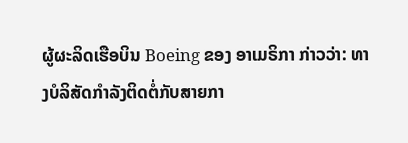ຜູ້ຜະລິດເຮືອບິນ Boeing ຂອງ ອາເມຣິກາ ກ່າວວ່າ: ທາງບໍລິສັດກຳລັງຕິດຕໍ່ກັບສາຍກາ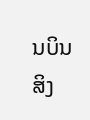ນບິນ ສິງ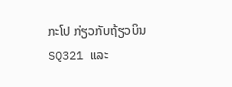ກະໂປ ກ່ຽວກັບຖ້ຽວບິນ SQ321 ແລະ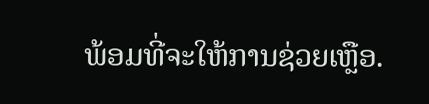ພ້ອມທີ່ຈະໃຫ້ການຊ່ວຍເຫຼືອ.